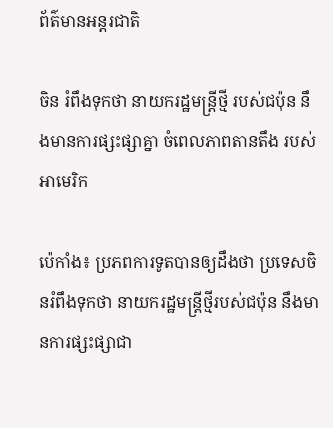ព័ត៌មានអន្តរជាតិ

ចិន រំពឹងទុកថា នាយករដ្ឋមន្រ្តីថ្មី របស់ជប៉ុន នឹងមានការផ្សះផ្សាគ្នា ចំពេលភាពតានតឹង របស់អាមេរិក

ប៉េកាំង៖ ប្រភពការទូតបានឲ្យដឹងថា ប្រទេសចិនរំពឹងទុកថា នាយករដ្ឋមន្រ្តីថ្មីរបស់ជប៉ុន នឹងមានការផ្សះផ្សាជា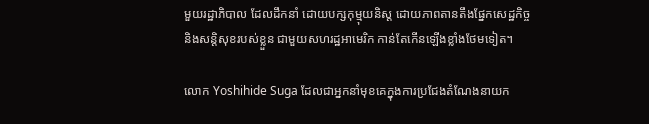មួយរដ្ឋាភិបាល ដែលដឹកនាំ ដោយបក្សកុម្មុយនិស្ត ដោយភាពតានតឹងផ្នែកសេដ្ឋកិច្ច និងសន្តិសុខរបស់ខ្លួន ជាមួយសហរដ្ឋអាមេរិក កាន់តែកើនឡើងខ្លាំងថែមទៀត។

លោក Yoshihide Suga ដែលជាអ្នកនាំមុខគេក្នុងការប្រជែងតំណែងនាយក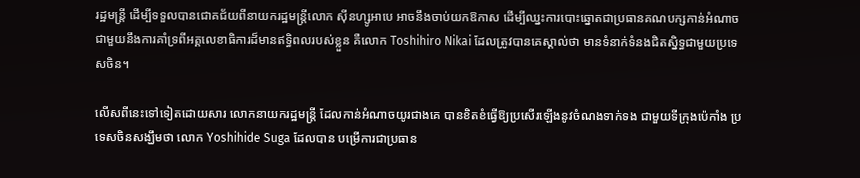រដ្ឋមន្រ្តី ដើម្បីទទួលបានជោគជ័យពីនាយករដ្ឋមន្រ្តីលោក ស៊ីនហ្សូអាបេ អាចនឹងចាប់យកឱកាស ដើម្បីឈ្នះការបោះឆ្នោតជាប្រធានគណបក្សកាន់អំណាច ជាមួយនឹងការគាំទ្រពីអគ្គលេខាធិការដ៏មានឥទ្ធិពលរបស់ខ្លួន គឺលោក Toshihiro Nikai ដែលត្រូវបានគេស្គាល់ថា មានទំនាក់ទំនងជិតស្និទ្ធជាមួយប្រទេសចិន។

លើសពីនេះទៅទៀតដោយសារ លោកនាយករដ្ឋមន្រ្តី ដែលកាន់អំណាចយូរជាងគេ បានខិតខំធ្វើឱ្យប្រសើរឡើងនូវចំណងទាក់ទង ជាមួយទីក្រុងប៉េកាំង ប្រទេសចិនសង្ឃឹមថា លោក Yoshihide Suga ដែលបាន បម្រើការជាប្រធាន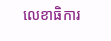លេខាធិការ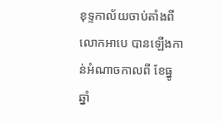ខុទ្ទកាល័យចាប់តាំងពី លោកអាបេ បានឡើងកាន់អំណាចកាលពី ខែធ្នូ ឆ្នាំ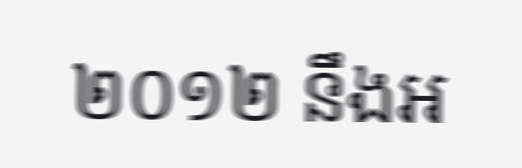២០១២ នឹងអ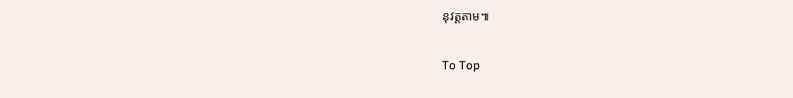នុវត្តតាម៕

To Top